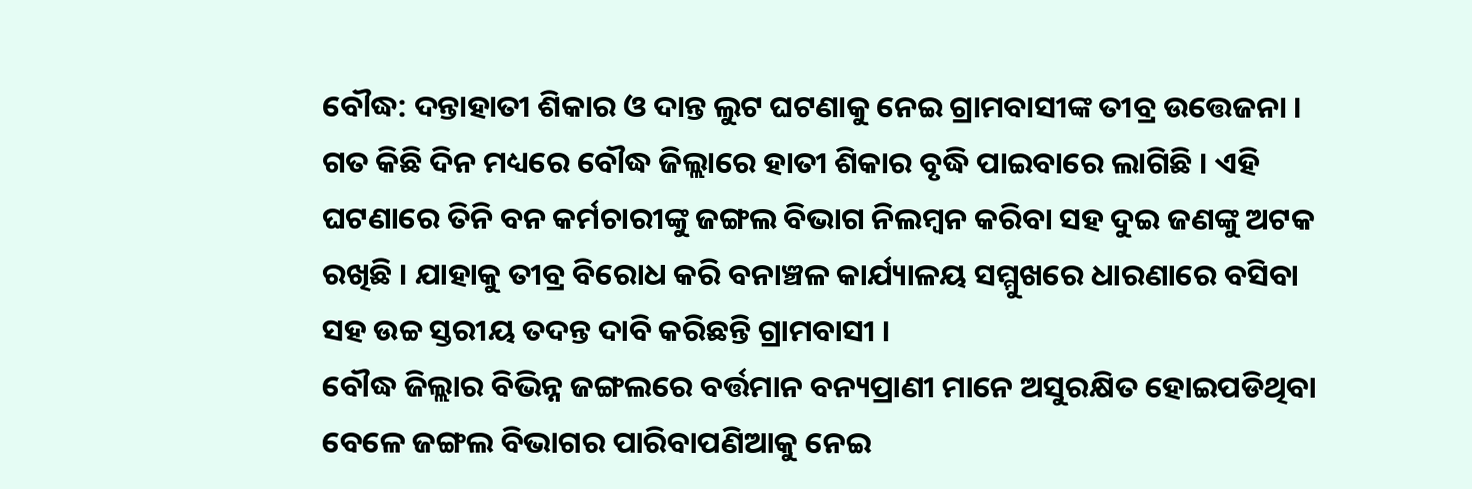ବୌଦ୍ଧ: ଦନ୍ତାହାତୀ ଶିକାର ଓ ଦାନ୍ତ ଲୁଟ ଘଟଣାକୁ ନେଇ ଗ୍ରାମବାସୀଙ୍କ ତୀବ୍ର ଉତ୍ତେଜନା । ଗତ କିଛି ଦିନ ମଧ୍ୟରେ ବୌଦ୍ଧ ଜିଲ୍ଲାରେ ହାତୀ ଶିକାର ବୃଦ୍ଧି ପାଇବାରେ ଲାଗିଛି । ଏହି ଘଟଣାରେ ତିନି ବନ କର୍ମଚାରୀଙ୍କୁ ଜଙ୍ଗଲ ବିଭାଗ ନିଲମ୍ବନ କରିବା ସହ ଦୁଇ ଜଣଙ୍କୁ ଅଟକ ରଖିଛି । ଯାହାକୁ ତୀବ୍ର ବିରୋଧ କରି ବନାଞ୍ଚଳ କାର୍ଯ୍ୟାଳୟ ସମ୍ମୁଖରେ ଧାରଣାରେ ବସିବା ସହ ଉଚ୍ଚ ସ୍ତରୀୟ ତଦନ୍ତ ଦାବି କରିଛନ୍ତି ଗ୍ରାମବାସୀ ।
ବୌଦ୍ଧ ଜିଲ୍ଲାର ବିଭିନ୍ନ ଜଙ୍ଗଲରେ ବର୍ତ୍ତମାନ ବନ୍ୟପ୍ରାଣୀ ମାନେ ଅସୁରକ୍ଷିତ ହୋଇପଡିଥିବା ବେଳେ ଜଙ୍ଗଲ ବିଭାଗର ପାରିବାପଣିଆକୁ ନେଇ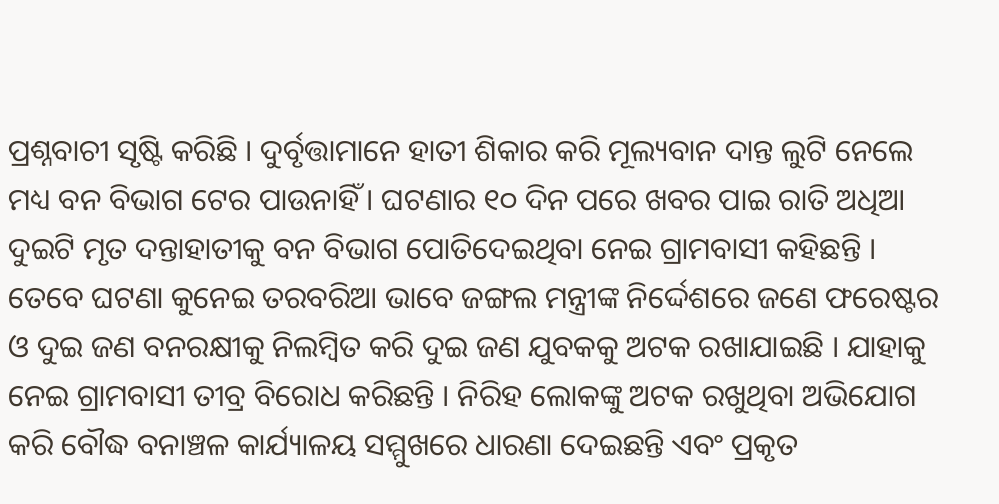ପ୍ରଶ୍ନବାଚୀ ସୃଷ୍ଟି କରିଛି । ଦୁର୍ବୃତ୍ତାମାନେ ହାତୀ ଶିକାର କରି ମୂଲ୍ୟବାନ ଦାନ୍ତ ଲୁଟି ନେଲେ ମଧ୍ୟ ବନ ବିଭାଗ ଟେର ପାଉନାହିଁ । ଘଟଣାର ୧୦ ଦିନ ପରେ ଖବର ପାଇ ରାତି ଅଧିଆ ଦୁଇଟି ମୃତ ଦନ୍ତାହାତୀକୁ ବନ ବିଭାଗ ପୋତିଦେଇଥିବା ନେଇ ଗ୍ରାମବାସୀ କହିଛନ୍ତି ।
ତେବେ ଘଟଣା କୁନେଇ ତରବରିଆ ଭାବେ ଜଙ୍ଗଲ ମନ୍ତ୍ରୀଙ୍କ ନିର୍ଦ୍ଦେଶରେ ଜଣେ ଫରେଷ୍ଟର ଓ ଦୁଇ ଜଣ ବନରକ୍ଷୀକୁ ନିଲମ୍ବିତ କରି ଦୁଇ ଜଣ ଯୁବକକୁ ଅଟକ ରଖାଯାଇଛି । ଯାହାକୁ ନେଇ ଗ୍ରାମବାସୀ ତୀବ୍ର ବିରୋଧ କରିଛନ୍ତି । ନିରିହ ଲୋକଙ୍କୁ ଅଟକ ରଖୁଥିବା ଅଭିଯୋଗ କରି ବୌଦ୍ଧ ବନାଞ୍ଚଳ କାର୍ଯ୍ୟାଳୟ ସମ୍ମୁଖରେ ଧାରଣା ଦେଇଛନ୍ତି ଏବଂ ପ୍ରକୃତ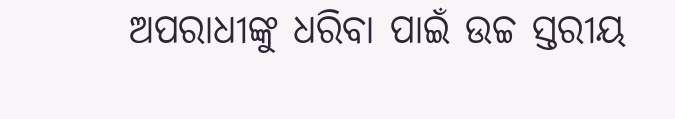ଅପରାଧୀଙ୍କୁ ଧରିବା ପାଇଁ ଉଚ୍ଚ ସ୍ତରୀୟ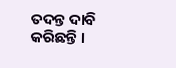ତଦନ୍ତ ଦାବି କରିଛନ୍ତି ।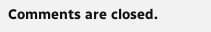Comments are closed.